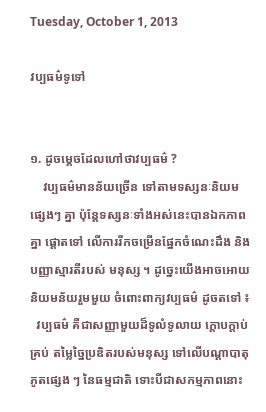Tuesday, October 1, 2013

វប្បធម៌ទូទៅ


១. ដូចម្តេចដែលហៅថាវប្បធម៌ ?
    វប្បធម៌មានន័យច្រើន ទៅតាមទស្សនៈនិយមផ្សេងៗ គ្នា ប៉ុន្តែទស្សនៈទាំងអស់នេះបានឯកភាពគ្នា ផ្តោតទៅ លើការរីកចម្រើនផ្នែកចំណេះដឹង និងបញ្ញាស្មារតីរបស់ មនុស្ស ។ ដូច្នេះយើងអាចអោយនិយមន័យរួមមួយ ចំពោះពាក្យវប្បធម៌ ដូចតទៅ ៖
  វប្បធម៌ គឺជាសញ្ញាមួយដ៏ទូលំទូលាយ ក្តោបក្តាប់គ្រប់ តម្លៃច្នៃប្រឌិតរបស់មនុស្ស ទៅលើបណ្តាបាតុភូតផ្សេង ៗ នៃធម្មជាតិ ទោះបីជាសកម្មភាពនោះ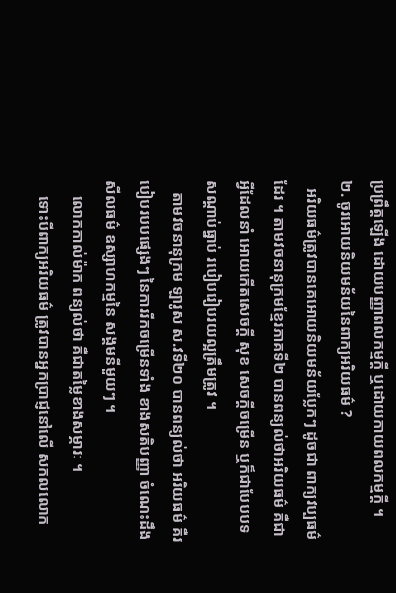ប្រព្រឹត្តឡើង ដោយបញ្ញាពលកម្មក្តី ឬដោយកាយពលកម្មក្តី ។
២. ចូរអោយនិយមន័យនៃពាក្យអរិយធម៌ ?
  អរិយធម៌ត្រូវបានគេអោយនិយមន័យប្លែកៗ ដូចជា ពាក្យវប្បធម៌ដែរ ។ តាមវចនានុក្រមខ្មែរភាគទី២ បានពន្យល់ថាអរិយធម៌ គឺជាអ្វីដែលនាំ អោយកើតសេចក្តី សុខ សេចក្តីចម្រើន ឬក៏ជាបែបបទ សណ្តាប់ធ្នាប់ របៀបរៀបរយល្អត្រឹមត្រូវ ។
   តាមវចនានុក្រម ឡារូស ស.វទី២០ បានពន្យល់ថា អរិយធម៌ គឺរបៀបរបបផ្សេងៗ នៃការរីកចម្រើនទាំង ខាងសតិបញ្ញា ចំណេះដឹងសីលធម៌ ឧស្សាហកម្មនៃ សង្គមនីមួយៗ ។
    លោកកាល់ម៉ាក ពន្យល់ថា គឺជាតម្លៃខាងសម្ភារៈ ។
    ទោះបីពាក្យអរិយធម៌ ត្រូវបានអ្នកប្រាជ្ញនៅលើ សកលលោក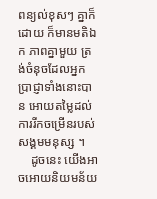ពន្យល់ខុសៗ គ្នាក៏ដោយ ក៏មានមតិឯក ភាពគ្នាមួយ ត្រង់ចំនុចដែលអ្នកប្រាជ្ញាទាំងនោះបាន អោយតម្លៃដល់ការរីកចម្រើនរបស់សង្គមមនុស្ស ។
    ដូចនេះ យើងអាចអោយនិយមន័យ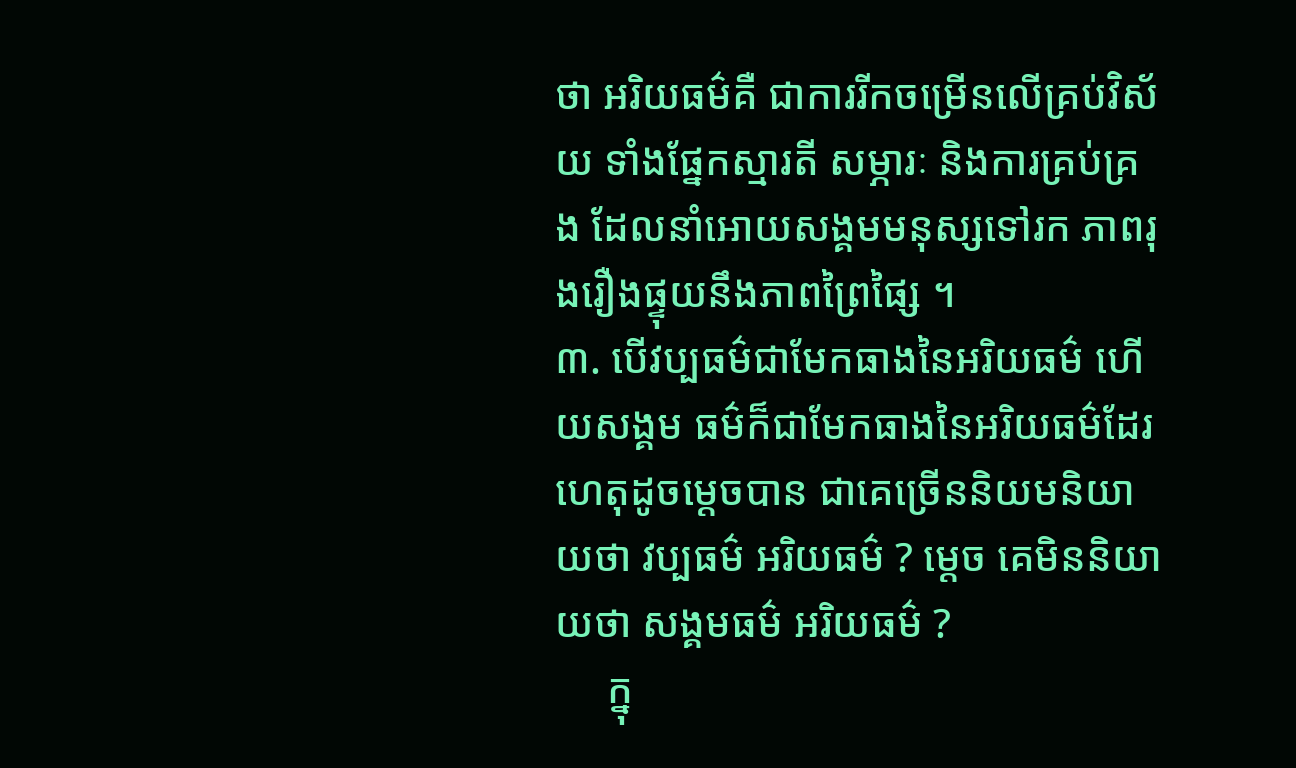ថា អរិយធម៌គឺ ជាការរីកចម្រើនលើគ្រប់វិស័យ ទាំងផ្នែកស្មារតី សម្ភារៈ និងការគ្រប់គ្រង ដែលនាំអោយសង្គមមនុស្សទៅរក ភាពរុងរឿងផ្ទុយនឹងភាពព្រៃផ្សៃ ។
៣. បើវប្បធម៌ជាមែកធាងនៃអរិយធម៌ ហើយសង្គម ធម៌ក៏ជាមែកធាងនៃអរិយធម៌ដែរ ហេតុដូចម្តេចបាន ជាគេច្រើននិយមនិយាយថា វប្បធម៌ អរិយធម៌ ? ម្តេច គេមិននិយាយថា សង្គមធម៌ អរិយធម៌ ?
     ក្នុ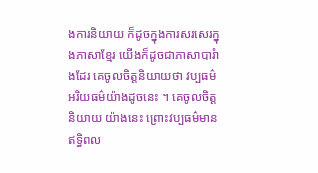ងការនិយាយ ក៏ដូចក្នុងការសរសេរក្នុងភាសាខ្មែរ យើងក៏ដូចជាភាសាបារំាងដែរ គេចូលចិត្តនិយាយថា វប្បធម៌ អរិយធម៌យ៉ាងដូចនេះ ។ គេចូលចិត្តនិយាយ យ៉ាងនេះ ព្រោះវប្បធម៌មានឥទ្ធិពល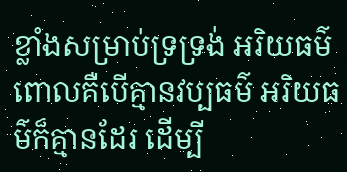ខ្លាំងសម្រាប់ទ្រទ្រង់ អរិយធម៌ ពោលគឺបើគ្មានវប្បធម៌ អរិយធម៌ក៏គ្មានដែរ ដើម្បី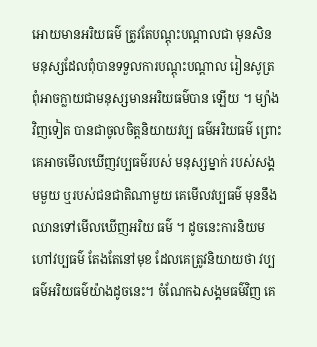អោយមានអរិយធម៌ ត្រូវតែបណ្តុះបណ្តាលជា មុនសិន មនុស្សដែលពុំបានទទួលការបណ្តុះបណ្តាល រៀនសូត្រ ពុំអាចក្លាយជាមនុស្សមានអរិយធម៌បាន ឡើយ ។ ម្យ៉ាងវិញទៀត បានជាចូលចិត្តនិយាយវប្ប ធម៌អរិយធម៌ ព្រោះគេអាចមើលឃើញវប្បធម៌របស់ មនុស្សម្នាក់ របស់សង្គមមួយ ឬរបស់ជនជាតិណាមួយ គេមើលវប្បធម៌ មុននឹងឈានទៅមើលឃើញអរិយ ធម៌ ។ ដូចនេះការនិយមហៅវប្បធម៌ តែងតែនៅមុខ ដែលគេត្រូវនិយាយថា វប្បធម៌អរិយធម៌យ៉ាងដូចនេះ។ ចំណែកឯសង្គមធម៌វិញ គេ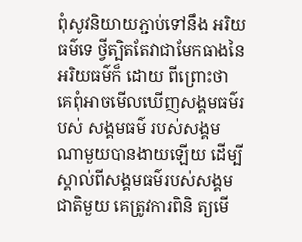ពុំសូវនិយាយភ្ជាប់ទៅនឹង អរិយធម៌ទេ ថ្វីត្បិតតែវាជាមែកធាងនៃអរិយធម៌ក៏ ដោយ ពីព្រោះថា គេពុំអាចមើលឃើញសង្គមធម៌របស់ សង្គមធម៌ របស់សង្គមណាមួយបានងាយឡើយ ដើម្បី ស្គាល់ពីសង្គមធម៌របស់សង្គមជាតិមួយ គេត្រូវការពិនិ ត្យមើ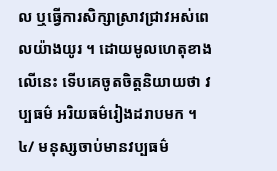ល ឬធ្វើការសិក្សាស្រាវជ្រាវអស់ពេលយ៉ាងយូរ ។ ដោយមូលហេតុខាងលើនេះ ទើបគេចូតចិត្តនិយាយថា វប្បធម៌ អរិយធម៌រៀងដរាបមក ។
៤/ មនុស្សចាប់មានវប្បធម៌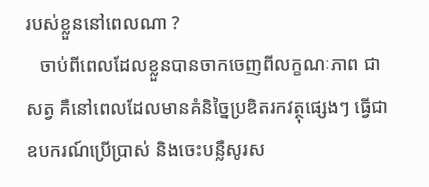របស់ខ្លួននៅពេលណា ?
   ចាប់ពីពេលដែលខ្លួនបានចាកចេញពីលក្ខណៈភាព ជាសត្វ គឺនៅពេលដែលមានគំនិច្នៃប្រឌិតរកវត្ថុផ្សេងៗ ធ្វើជាឧបករណ៍ប្រើប្រាស់ និងចេះបន្លឺសូរស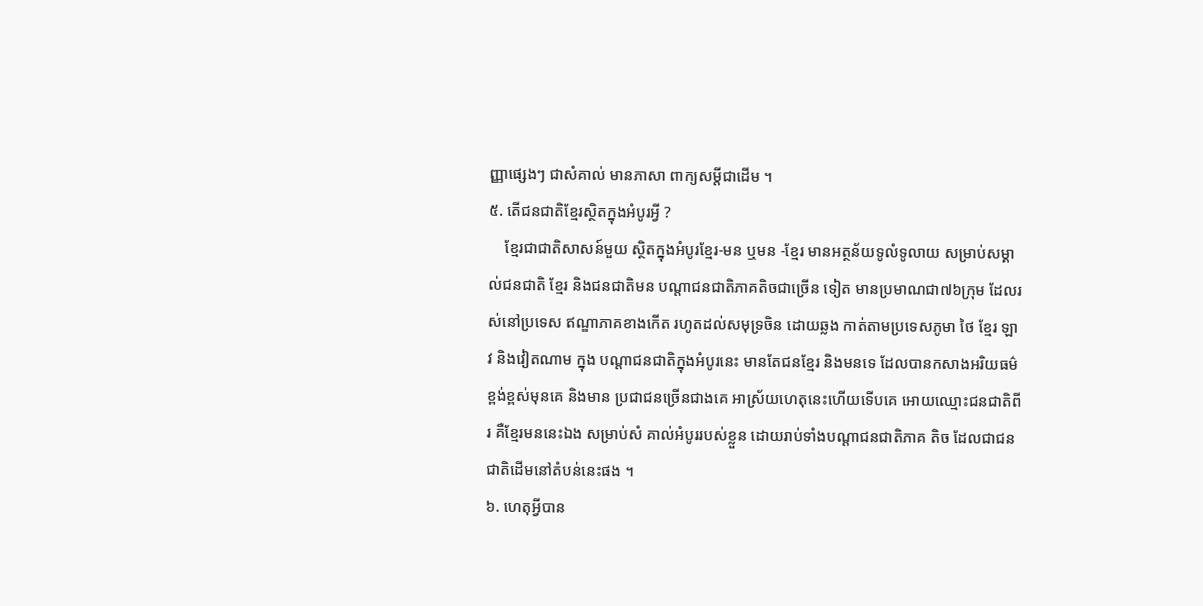ញ្ញាផ្សេងៗ ជាសំគាល់ មានភាសា ពាក្យសម្តីជាដើម ។
៥. តើជនជាតិខ្មែរស្ថិតក្នុងអំបូរអ្វី ?
    ខ្មែរជាជាតិសាសន៍មួយ ស្ថិតក្នុងអំបូរខ្មែរ-មន ឬមន -ខ្មែរ មានអត្ថន័យទូលំទូលាយ សម្រាប់សម្គាល់ជនជាតិ ខ្មែរ និងជនជាតិមន បណ្តាជនជាតិភាគតិចជាច្រើន ទៀត មានប្រមាណជា៧៦ក្រុម ដែលរស់នៅប្រទេស ឥណ្ឌាភាគខាងកើត រហូតដល់សមុទ្រចិន ដោយឆ្លង កាត់តាមប្រទេសភូមា ថៃ ខ្មែរ ឡាវ និងវៀតណាម ក្នុង បណ្តាជនជាតិក្នុងអំបូរនេះ មានតែជនខ្មែរ និងមនទេ ដែលបានកសាងអរិយធម៌ខ្ពង់ខ្ពស់មុនគេ និងមាន ប្រជាជនច្រើនជាងគេ អាស្រ័យហេតុនេះហើយទើបគេ អោយឈ្មោះជនជាតិពីរ គឺខ្មែរមននេះឯង សម្រាប់សំ គាល់អំបូររបស់ខ្លួន ដោយរាប់ទាំងបណ្តាជនជាតិភាគ តិច ដែលជាជនជាតិដើមនៅតំបន់នេះផង ។
៦. ហេតុអ្វីបាន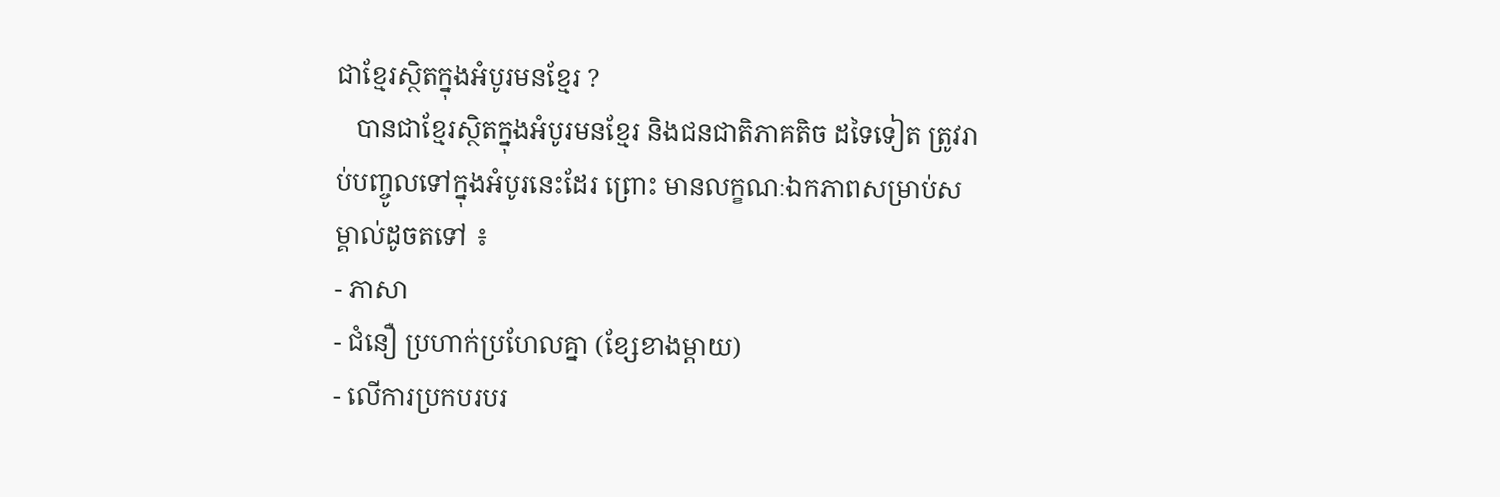ជាខ្មែរស្ថិតក្នុងអំបូរមនខ្មែរ ?
   បានជាខ្មែរស្ថិតក្នុងអំបូរមនខ្មែរ និងជនជាតិភាគតិច ដទៃទៀត ត្រូវរាប់បញ្ចូលទៅក្នុងអំបូរនេះដែរ ព្រោះ មានលក្ខណៈឯកភាពសម្រាប់សម្គាល់ដូចតទៅ ៖
- ភាសា
- ជំនឿ ប្រហាក់ប្រហែលគ្នា (ខ្សែខាងម្តាយ)
- លើការប្រកបរបរ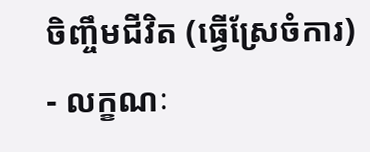ចិញ្ចឹមជីវិត (ធ្វើស្រែចំការ)
- លក្ខណៈ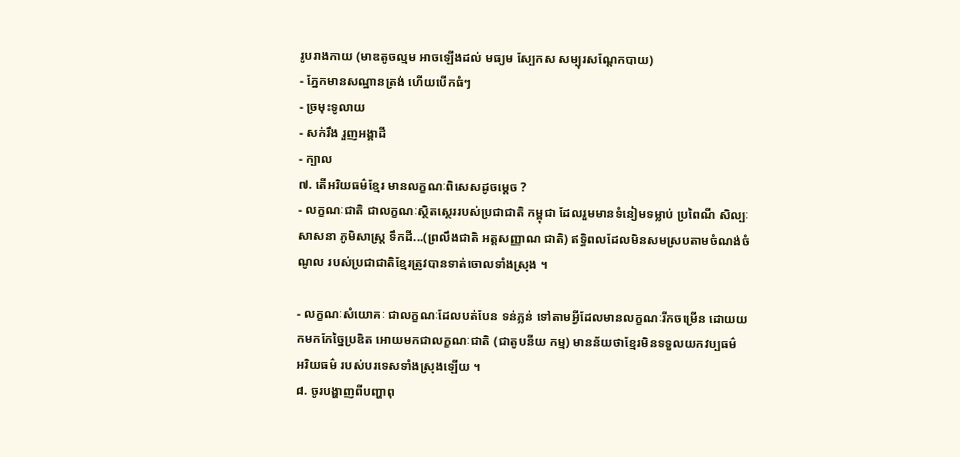រូបរាងកាយ (មាឌតូចល្មម អាចឡើងដល់ មធ្យម ស្បែកស សម្បុរសណ្តែកបាយ)
- ភ្នែកមានសណ្ឋានត្រង់ ហើយបើកធំៗ
- ច្រមុះទូលាយ
- សក់រឹង រួញអង្គាដី
- ក្បាល
៧. តើអរិយធម៌ខ្មែរ មានលក្ខណៈពិសេសដូចម្តេច ?
- លក្ខណៈជាតិ ជាលក្ខណៈស្ថិតស្ថេររបស់ប្រជាជាតិ កម្ពុជា ដែលរួមមានទំនៀមទម្លាប់ ប្រពៃណី សិល្បៈ សាសនា ភូមិសាស្រ្ត ទឹកដី...(ព្រលឹងជាតិ អត្តសញ្ញាណ ជាតិ) ឥទ្ធិពលដែលមិនសមស្របតាមចំណង់ចំណូល របស់ប្រជាជាតិខ្មែរត្រូវបានទាត់ចោលទាំងស្រុង ។

- លក្ខណៈសំយោគៈ ជាលក្ខណៈដែលបត់បែន ទន់ភ្លន់ ទៅតាមអ្វីដែលមានលក្ខណៈរីកចម្រើន ដោយយកមកកែច្នៃប្រឌិត អោយមកជាលក្ខណៈជាតិ (ជាតូបនីយ កម្ម) មានន័យថាខ្មែរមិនទទួលយកវប្បធម៌ អរិយធម៌ របស់បរទេសទាំងស្រុងឡើយ ។
៨. ចូរបង្ហាញពីបញ្ហាពុ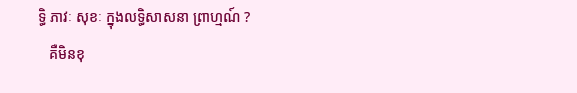ទ្ធិ ភាវៈ សុខៈ ក្នុងលទ្ធិសាសនា ព្រាហ្មណ៍ ?
   គឺមិនខុ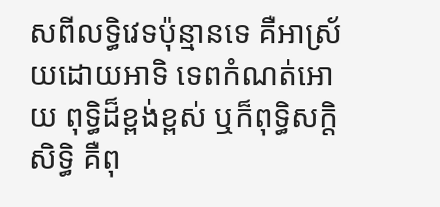សពីលទ្ធិវេទប៉ុន្មានទេ គឺអាស្រ័យដោយអាទិ ទេពកំណត់អោយ ពុទ្ធិដ៏ខ្ពង់ខ្ពស់ ឬក៏ពុទ្ធិសក្តិសិទ្ធិ គឺពុ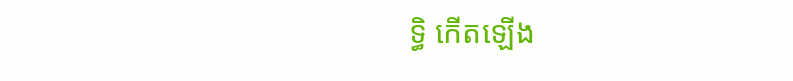ទ្ធិ កើតឡើង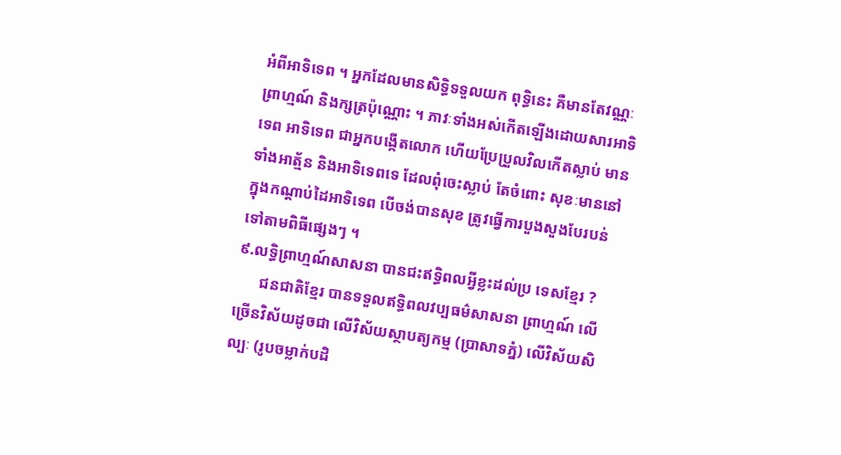អំពីអាទិទេព ។ អ្នកដែលមានសិទ្ធិទទួលយក ពុទិ្ធនេះ គឺមានតែវណ្ណៈព្រាហ្មណ៍ និងក្សត្រប៉ុណ្ណោះ ។ ភាវៈទាំងអស់កើតឡើងដោយសារអាទិទេព អាទិទេព ជាអ្នកបង្កើតលោក ហើយប្រែប្រួលវិលកើតស្លាប់ មាន ទាំងអាត្ម័ន និងអាទិទេពទេ ដែលពុំចេះស្លាប់ តែចំពោះ សុខៈមាននៅក្នុងកណ្តាប់ដៃអាទិទេព បើចង់បានសុខ ត្រូវធ្វើការបួងសួងបែរបន់ទៅតាមពិធីផ្សេងៗ ។
៩.លទ្ធិព្រាហ្មណ៍សាសនា បានជះឥទ្ធិពលអ្វីខ្លះដល់ប្រ ទេសខ្មែរ ?
      ជនជាតិខ្មែរ បានទទួលឥទ្ធិពលវប្បធម៌សាសនា ព្រាហ្មណ៍ លើច្រើនវិស័យដូចជា លើវិស័យស្ថាបត្យកម្ម (ប្រាសាទភ្នំ) លើវិស័យសិល្បៈ (រូបចម្លាក់បដិ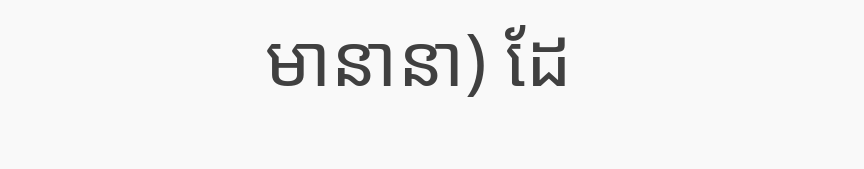មានានា) ដែ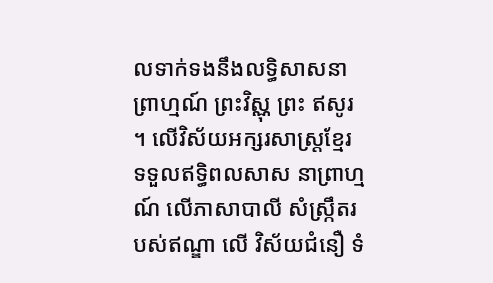លទាក់ទងនឹងលទ្ធិសាសនាព្រាហ្មណ៍ ព្រះវិស្ណុ ព្រះ ឥសូរ ។ លើវិស័យអក្សរសាស្រ្តខ្មែរ ទទួលឥទិ្ធពលសាស នាព្រាហ្មណ៍ លើភាសាបាលី សំស្រ្កឹតរបស់ឥណ្ឌា លើ វិស័យជំនឿ ទំ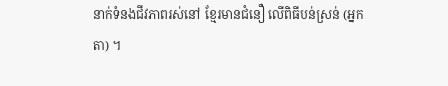នាក់ទំនងជីវភាពរស់នៅ ខ្មែរមានជំនឿ លើពិធីបន់ស្រន់ (អ្នកតា) ។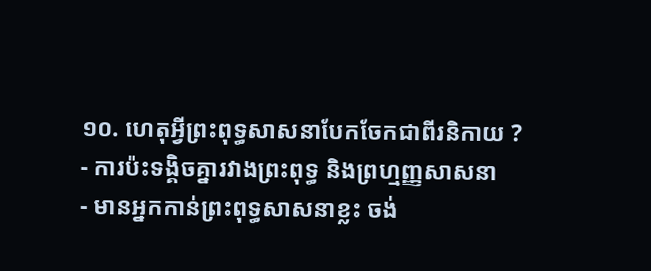១០. ហេតុអ្វីព្រះពុទ្ធសាសនាបែកចែកជាពីរនិកាយ ?
- ការប៉ះទង្គិចគ្នារវាងព្រះពុទ្ធ និងព្រហ្មញ្ញសាសនា
- មានអ្នកកាន់ព្រះពុទ្ធសាសនាខ្លះ ចង់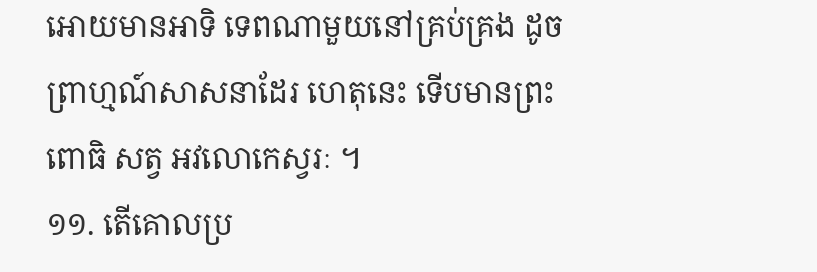អោយមានអាទិ ទេពណាមួយនៅគ្រប់គ្រង ដូចព្រាហ្មណ៍សាសនាដែរ ហេតុនេះ ទើបមានព្រះពោធិ សត្វ អវលោកេស្វរៈ ។
១១. តើគោលប្រ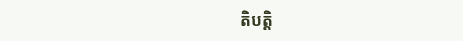តិបតិ្ត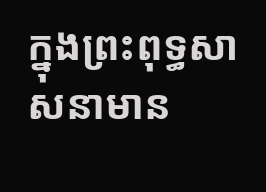ក្នុងព្រះពុទ្ធសាសនាមាន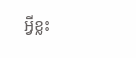អ្វីខ្លះ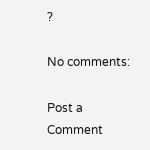?

No comments:

Post a Comment